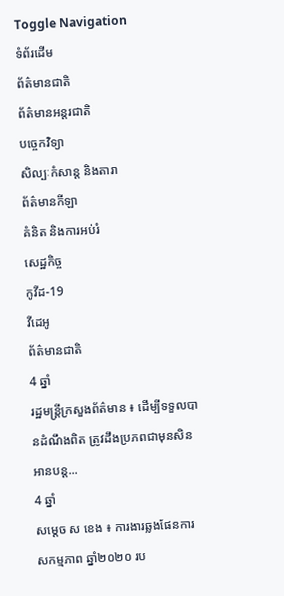Toggle Navigation
ទំព័រដើម
ព័ត៌មានជាតិ
ព័ត៌មានអន្តរជាតិ
បច្ចេកវិទ្យា
សិល្បៈកំសាន្ត និងតារា
ព័ត៌មានកីឡា
គំនិត និងការអប់រំ
សេដ្ឋកិច្ច
កូវីដ-19
វីដេអូ
ព័ត៌មានជាតិ
4 ឆ្នាំ
រដ្ឋមន្ត្រីក្រសួងព័ត៌មាន ៖ ដើម្បីទទួលបានដំណឹងពិត ត្រូវដឹងប្រភពជាមុនសិន
អានបន្ត...
4 ឆ្នាំ
សម្ដេច ស ខេង ៖ ការងារឆ្លងផែនការសកម្មភាព ឆ្នាំ២០២០ រប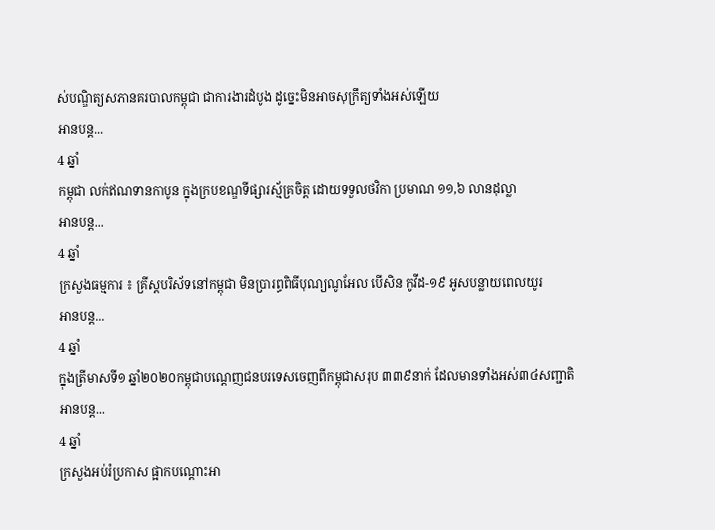ស់បណ្ឌិត្យសភានគរបាលកម្ពុជា ជាការងារដំបូង ដូច្នេះមិនអាចសុក្រឹត្យទាំងអស់ឡើយ
អានបន្ត...
4 ឆ្នាំ
កម្ពុជា លក់ឥណទានកាបូន ក្នុងក្របខណ្ឌទីផ្សារស្ម័គ្រចិត្ត ដោយទទួលថវិកា ប្រមាណ ១១,៦ លានដុល្លា
អានបន្ត...
4 ឆ្នាំ
ក្រសួងធម្មការ ៖ គ្រីស្តបរិស័ទនៅកម្ពុជា មិនប្រារព្ធពិធីបុណ្យណូអែល បើសិន កូវីដ-១៩ អូសបន្លាយពេលយូរ
អានបន្ត...
4 ឆ្នាំ
ក្នុងត្រីមាសទី១ ឆ្នាំ២០២០កម្ពុជាបណ្តេញជនបរទេសចេញពីកម្ពុជាសរុប ៣៣៩នាក់ ដែលមានទាំងអស់៣៤សញ្ជាតិ
អានបន្ត...
4 ឆ្នាំ
ក្រសួងអប់រំប្រកាស ផ្អាកបណ្ដោះអា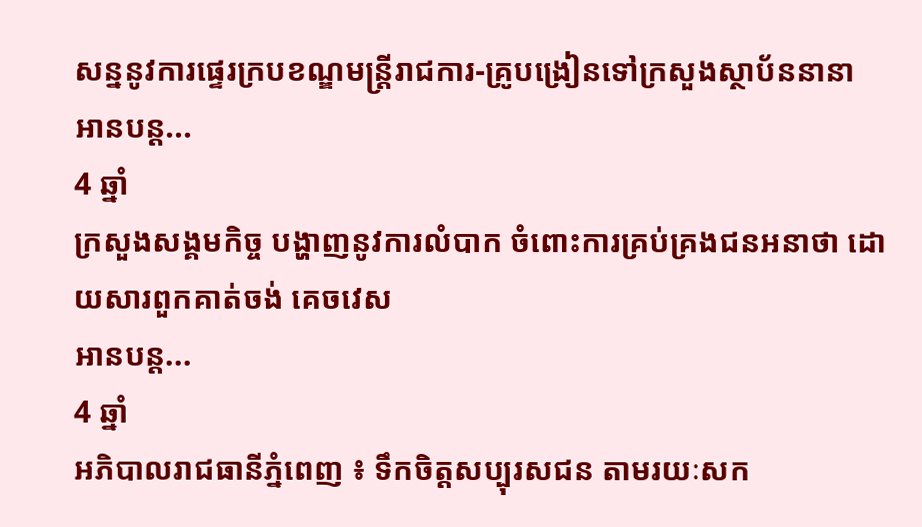សន្ននូវការផ្ទេរក្របខណ្ឌមន្រ្តីរាជការ-គ្រូបង្រៀនទៅក្រសួងស្ថាប័ននានា
អានបន្ត...
4 ឆ្នាំ
ក្រសួងសង្គមកិច្ច បង្ហាញនូវការលំបាក ចំពោះការគ្រប់គ្រងជនអនាថា ដោយសារពួកគាត់ចង់ គេចវេស
អានបន្ត...
4 ឆ្នាំ
អភិបាលរាជធានីភ្នំពេញ ៖ ទឹកចិត្តសប្បុរសជន តាមរយៈសក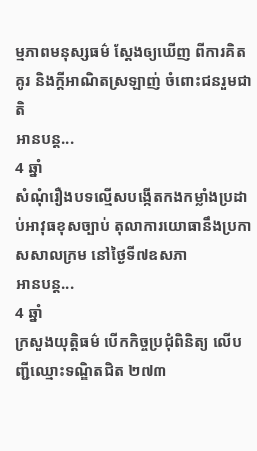ម្មភាពមនុស្សធម៌ ស្តែងឲ្យឃើញ ពីការគិតគូរ និងក្តីអាណិតស្រឡាញ់ ចំពោះជនរួមជាតិ
អានបន្ត...
4 ឆ្នាំ
សំណុំរឿងបទល្មើសបង្កើតកងកម្លាំងប្រដាប់អាវុធខុសច្បាប់ តុលាការយោធានឹងប្រកាសសាលក្រម នៅថ្ងៃទី៧ឧសភា
អានបន្ត...
4 ឆ្នាំ
ក្រសួងយុត្តិធម៌ បើកកិច្ចប្រជុំពិនិត្យ លើបញ្ជីឈ្មោះទណ្ឌិតជិត ២៧៣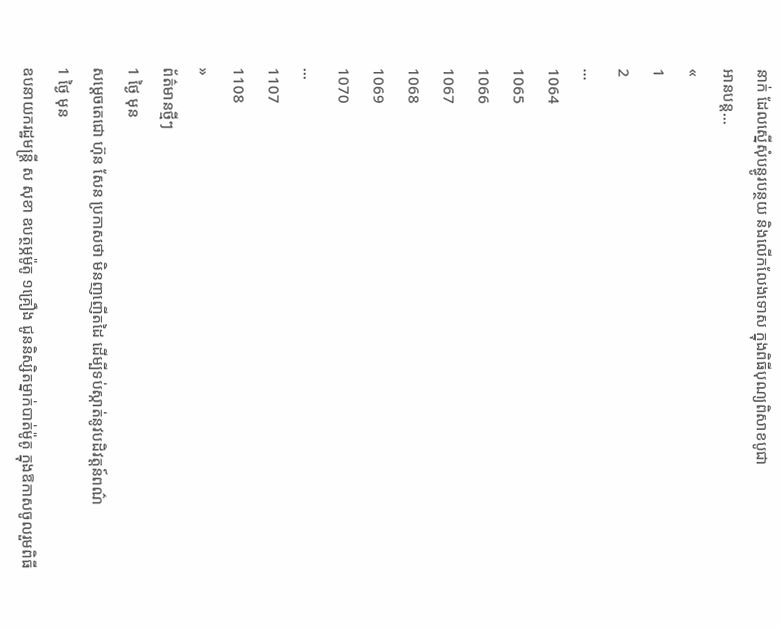នាក់ ដែលស្នើសុំបន្ធូរបន្ថយ និងលើកលែងទោស ក្នុងពិធីបុណ្យពិសាខបូជា
អានបន្ត...
«
1
2
...
1064
1065
1066
1067
1068
1069
1070
...
1107
1108
»
ព័ត៌មានថ្មីៗ
1 ថ្ងៃ មុន
សម្ដេចតេជោ ហ៊ុន សែន ប្រកាសថា មិនញញើតដៃ ដើម្បីទប់ស្កាត់នូវបដិវត្តន៍ពណ៌
1 ថ្ងៃ មុន
ឧបនាយករដ្ឋមន្ត្រី ស សុខា ឧបត្ថម្ភម៉ូតូ ១គ្រឿង ជូននិស្សិតម្នាក់បាត់ម៉ូតូ ក្នុងឱកាសចូលរួមពិធី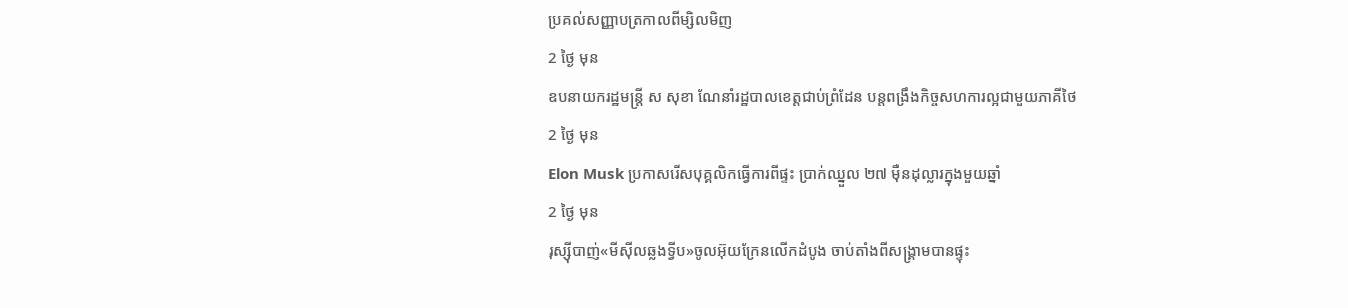ប្រគល់សញ្ញាបត្រកាលពីម្សិលមិញ
2 ថ្ងៃ មុន
ឧបនាយករដ្ឋមន្រ្តី ស សុខា ណែនាំរដ្ឋបាលខេត្តជាប់ព្រំដែន បន្តពង្រឹងកិច្ចសហការល្អជាមួយភាគីថៃ
2 ថ្ងៃ មុន
Elon Musk ប្រកាសរើសបុគ្គលិកធ្វើការពីផ្ទះ ប្រាក់ឈ្នួល ២៧ ម៉ឺនដុល្លារក្នុងមួយឆ្នាំ
2 ថ្ងៃ មុន
រុស្ស៊ីបាញ់«មីស៊ីលឆ្លងទ្វីប»ចូលអ៊ុយក្រែនលើកដំបូង ចាប់តាំងពីសង្រ្គាមបានផ្ទុះ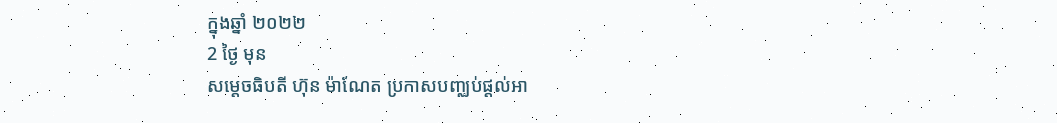ក្នុងឆ្នាំ ២០២២
2 ថ្ងៃ មុន
សម្ដេចធិបតី ហ៊ុន ម៉ាណែត ប្រកាសបញ្ឈប់ផ្ដល់អា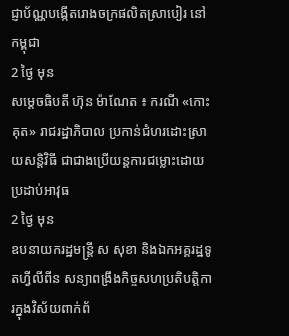ជ្ញាប័ណ្ណបង្កើតរោងចក្រផលិតស្រាបៀរ នៅកម្ពុជា
2 ថ្ងៃ មុន
សម្ដេចធិបតី ហ៊ុន ម៉ាណែត ៖ ករណី «កោះគុត» រាជរដ្ឋាភិបាល ប្រកាន់ជំហរដោះស្រាយសន្ដិវិធី ជាជាងប្រើយន្តការជម្លោះដោយប្រដាប់អាវុធ
2 ថ្ងៃ មុន
ឧបនាយករដ្ឋមន្ត្រី ស សុខា និងឯកអគ្គរដ្ឋទូតហ្វីលីពីន សន្យាពង្រឹងកិច្ចសហប្រតិបត្តិការក្នុងវិស័យពាក់ព័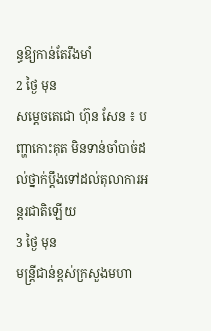ន្ធឱ្យកាន់តែរឹងមាំ
2 ថ្ងៃ មុន
សម្ដេចតេជោ ហ៊ុន សែន ៖ បញ្ហាកោះគុត មិនទាន់ចាំបាច់ដល់ថ្នាក់ប្ដឹងទៅដល់តុលាការអន្តរជាតិឡើយ
3 ថ្ងៃ មុន
មន្ដ្រីជាន់ខ្ពស់ក្រសួងមហា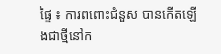ផ្ទៃ ៖ ការពពោះជំនួស បានកើតឡើងជាថ្មីនៅក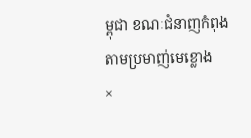ម្ពុជា ខណៈជំនាញកំពុងតាមប្រមាញ់មេខ្លោង
×